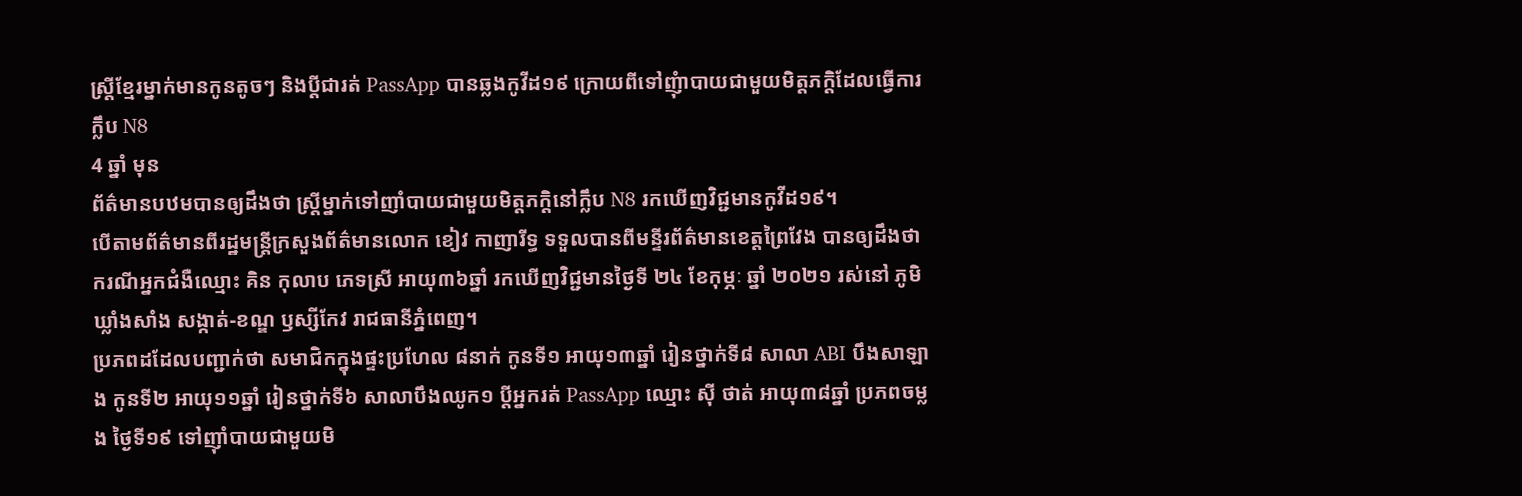ស្ត្រីខ្មែរម្នាក់មានកូនតូចៗ និងប្ដីជារត់ PassApp បានឆ្លងកូវីដ១៩ ក្រោយពីទៅញុំាបាយជាមួយមិត្តភក្តិដែលធ្វើការក្លឹប N8
4 ឆ្នាំ មុន
ព័ត៌មានបឋមបានឲ្យដឹងថា ស្ត្រីម្នាក់ទៅញាំបាយជាមួយមិត្តភក្តិនៅក្លឹប N8 រកឃើញវិជ្ជមានកូវីដ១៩។
បើតាមព័ត៌មានពីរដ្ឋមន្ត្រីក្រសួងព័ត៌មានលោក ខៀវ កាញារីទ្ធ ទទួលបានពីមន្ទីរព័ត៌មានខេត្តព្រៃវែង បានឲ្យដឹងថា ករណីអ្នកជំងឺឈ្មោះ គិន កុលាប ភេទស្រី អាយុ៣៦ឆ្នាំ រកឃើញវិជ្ជមានថ្ងៃទី ២៤ ខែកុម្ភៈ ឆ្នាំ ២០២១ រស់នៅ ភូមិឃ្លាំងសាំង សង្កាត់-ខណ្ឌ ឫស្សីកែវ រាជធានីភ្នំពេញ។
ប្រភពដដែលបញ្ជាក់ថា សមាជិកក្នុងផ្ទះប្រហែល ៨នាក់ កូនទី១ អាយុ១៣ឆ្នាំ រៀនថ្នាក់ទី៨ សាលា ABI បឹងសាឡាង កូនទី២ អាយុ១១ឆ្នាំ រៀនថ្នាក់ទី៦ សាលាបឹងឈូក១ ប្តីអ្នករត់ PassApp ឈ្មោះ ស៊ី ថាត់ អាយុ៣៨ឆ្នាំ ប្រភពចម្លង ថ្ងៃទី១៩ ទៅញ៉ាំបាយជាមួយមិ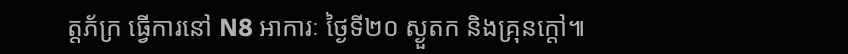ត្តភ័ក្រ ធ្វើការនៅ N8 អាការៈ ថ្ងៃទី២០ ស្ងួតក និងគ្រុនក្តៅ៕